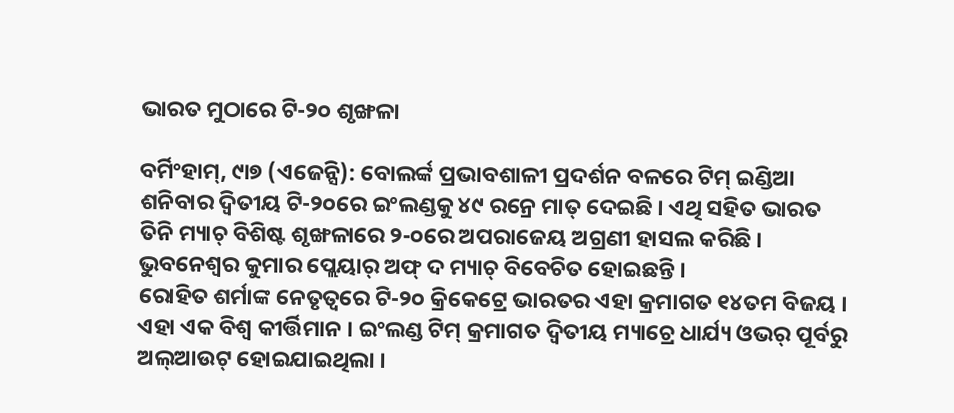ଭାରତ ମୁଠାରେ ଟି-୨୦ ଶୃଙ୍ଖଳା

ବର୍ମିଂହାମ୍, ୯ା୭ (ଏଜେନ୍ସି): ବୋଲର୍ଙ୍କ ପ୍ରଭାବଶାଳୀ ପ୍ରଦର୍ଶନ ବଳରେ ଟିମ୍ ଇଣ୍ଡିଆ ଶନିବାର ଦ୍ୱିତୀୟ ଟି-୨୦ରେ ଇଂଲଣ୍ଡକୁ ୪୯ ରନ୍ରେ ମାତ୍ ଦେଇଛି । ଏଥି ସହିତ ଭାରତ ତିନି ମ୍ୟାଚ୍ ବିଶିଷ୍ଟ ଶୃଙ୍ଖଳାରେ ୨-୦ରେ ଅପରାଜେୟ ଅଗ୍ରଣୀ ହାସଲ କରିଛି । ଭୁବନେଶ୍ୱର କୁମାର ପ୍ଲେୟାର୍ ଅଫ୍ ଦ ମ୍ୟାଚ୍ ବିବେଚିତ ହୋଇଛନ୍ତି ।
ରୋହିତ ଶର୍ମାଙ୍କ ନେତୃତ୍ୱରେ ଟି-୨୦ କ୍ରିକେଟ୍ରେ ଭାରତର ଏହା କ୍ରମାଗତ ୧୪ତମ ବିଜୟ । ଏହା ଏକ ବିଶ୍ୱ କୀର୍ତ୍ତିମାନ । ଇଂଲଣ୍ଡ ଟିମ୍ କ୍ରମାଗତ ଦ୍ୱିତୀୟ ମ୍ୟାଚ୍ରେ ଧାର୍ଯ୍ୟ ଓଭର୍ ପୂର୍ବରୁ ଅଲ୍ଆଉଟ୍ ହୋଇଯାଇଥିଲା ।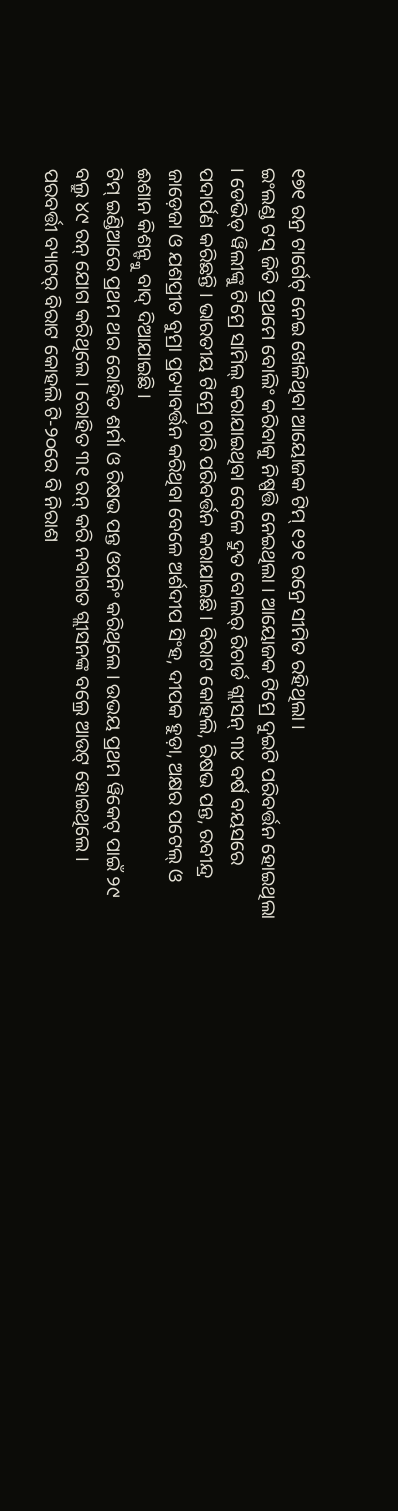୧୭୧ ରନ୍ର ଟାର୍ଗେଟ୍ ନେଇ ଖେଳିଥିବା ଆୟୋଜକ ଟିମ୍ ୧୨୧ ରନ୍ରେ ସୀମିତ ରହିଥିଲା ।
ଇଂଲଣ୍ଡ ଟସ୍ ଜିତି ପ୍ରଥମେ ବୋଲିଂ କରିବାକୁ ନିଷ୍ପତ୍ତି ନେଇଥିଲା । ଆୟୋଜକ ଟିମ୍ରେ ଦୁଇଟି ପରିବର୍ତ୍ତନ ହୋଇଥିଲା । ଡେଭିଡ୍ ୱିଲୀଙ୍କୁ ଟିମ୍ରେ ସାମିଲ୍ କରାଯାଇଥିବା ବେଳେ ଦ୍ରୁତ ବୋଲର୍ ରିଚାର୍ଡ ଗ୍ଲୀସନ୍ ୩୪ ବର୍ଷ ବୟସରେ ପଦାର୍ପଣ କରିଛନ୍ତି । ଭାରତୀୟ ଟିମ୍ରେ ଚାରି ପରିବର୍ତ୍ତନ କରାଯାଇଛି । ବିରାଟ କୋହଲି, ରିଷଭ ପନ୍ତ, ରବୀନ୍ଦ୍ର ଜାଡ଼େଜା ଓ ଯଶପ୍ରୀତ ବୁମ୍ରା ପ୍ରତ୍ୟାବର୍ତ୍ତନ କରିଥିବା ବେଳେ ଅର୍ଶଦୀପ ସିଂହ, ଦୀପକ ହୁଡ଼ା, ଅକ୍ଷର ପଟେଲ୍ ଓ ଈଶାନ କିଶନ୍ଙ୍କୁ ବାଦ୍ ଦିଆଯାଇଛି ।
ଟିମ୍ ଇଣ୍ଡିଆରେ ପ୍ରଥମ ଥର ରୋହିତ ଶର୍ମା ଓ ରିଷଭ ପନ୍ତ ଓପନିଂ କରିଥିଲେ । ଉଭୟ ପ୍ରଥମ ୱିକେଟ୍ ପାଇଁ ୨୯ ବଲ୍ରୁ ୪୯ ରନ୍ ଯୋଗ କରିଥିଲେ । ରୋହିତ ୩୧ ରନ୍ କରି ନବାଗତ ଗ୍ଲୀସନଙ୍କ ବଲ୍ରେ ଆଉଟ୍ ହୋଇଥିଲେ । ପରବର୍ତ୍ତୀ ବ୍ୟାଟର୍ ବିରାଟ କୋହଲି ଟି-୨୦ରେ ବି ନିରାଶ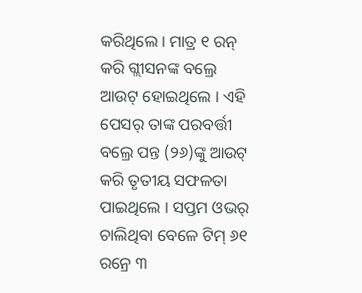କରିଥିଲେ । ମାତ୍ର ୧ ରନ୍ କରି ଗ୍ଲୀସନଙ୍କ ବଲ୍ରେ ଆଉଟ୍ ହୋଇଥିଲେ । ଏହି ପେସର୍ ତାଙ୍କ ପରବର୍ତ୍ତୀ ବଲ୍ରେ ପନ୍ତ (୨୬)ଙ୍କୁ ଆଉଟ୍ କରି ତୃତୀୟ ସଫଳତା ପାଇଥିଲେ । ସପ୍ତମ ଓଭର୍ ଚାଲିଥିବା ବେଳେ ଟିମ୍ ୬୧ ରନ୍ରେ ୩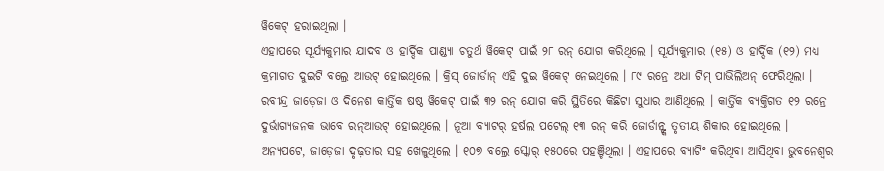ୱିକେଟ୍ ହରାଇଥିଲା ।
ଏହାପରେ ସୂର୍ଯ୍ୟକୁମାର ଯାଦବ ଓ ହାର୍ଦ୍ଦିକ ପାଣ୍ଡ୍ୟା ଚତୁର୍ଥ ୱିକେଟ୍ ପାଇଁ ୨୮ ରନ୍ ଯୋଗ କରିଥିଲେ । ସୂର୍ଯ୍ୟକୁମାର (୧୫) ଓ ହାର୍ଦ୍ଦିକ (୧୨) ମଧ୍ୟ କ୍ରମାଗତ ଦୁଇଟି ବଲ୍ରେ ଆଉଟ୍ ହୋଇଥିଲେ । କ୍ରିସ୍ ଜୋର୍ଡାନ୍ ଏହି ଦୁଇ ୱିକେଟ୍ ନେଇଥିଲେ । ୮୯ ରନ୍ରେ ଅଧା ଟିମ୍ ପାଭିଲିଅନ୍ ଫେରିଥିଲା ।
ରବୀନ୍ଦ୍ର ଜାଡ଼େଜା ଓ ଦିନେଶ କାର୍ତ୍ତିକ ଷଷ୍ଠ ୱିକେଟ୍ ପାଇଁ ୩୨ ରନ୍ ଯୋଗ କରି ସ୍ଥିତିରେ କିଛିଟା ସୁଧାର ଆଣିଥିଲେ । କାର୍ତ୍ତିକ ବ୍ୟକ୍ତିଗତ ୧୨ ରନ୍ରେ ଦୁର୍ଭାଗ୍ୟଜନକ ଭାବେ ରନ୍ଆଉଟ୍ ହୋଇଥିଲେ । ନୂଆ ବ୍ୟାଟର୍ ହର୍ଷଲ ପଟେଲ୍ ୧୩ ରନ୍ କରି ଜୋର୍ଡାନ୍ଙ୍କ ତୃତୀୟ ଶିକାର ହୋଇଥିଲେ ।
ଅନ୍ୟପଟେ, ଜାଡ଼େଜା ଦୃଢ଼ତାର ସହ ଖେଳୁଥିଲେ । ୧୦୭ ବଲ୍ରେ ସ୍କୋର୍ ୧୫୦ରେ ପହଞ୍ଚିଥିଲା । ଏହାପରେ ବ୍ୟାଟିଂ କରିଥିବା ଆସିଥିବା ଭୁବନେଶ୍ୱର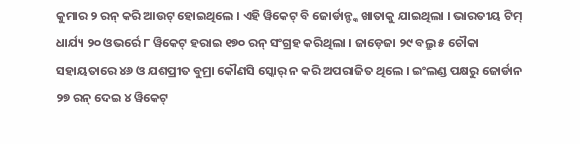କୁମାର ୨ ରନ୍ କରି ଆଉଟ୍ ହୋଇଥିଲେ । ଏହି ୱିକେଟ୍ ବି ଜୋର୍ଡାନ୍ଙ୍କ ଖାତାକୁ ଯାଇଥିଲା । ଭାରତୀୟ ଟିମ୍ ଧାର୍ଯ୍ୟ ୨୦ ଓଭର୍ରେ ୮ ୱିକେଟ୍ ହରାଇ ୧୭୦ ରନ୍ ସଂଗ୍ରହ କରିଥିଲା । ଜାଡ଼େଜା ୨୯ ବଲ୍ରୁ ୫ ଚୌକା ସହାୟତାରେ ୪୬ ଓ ଯଶପ୍ରୀତ ବୁମ୍ରା କୌଣସି ସ୍କୋର୍ ନ କରି ଅପରାଜିତ ଥିଲେ । ଇଂଲଣ୍ଡ ପକ୍ଷରୁ ଜୋର୍ଡାନ ୨୭ ରନ୍ ଦେଇ ୪ ୱିକେଟ୍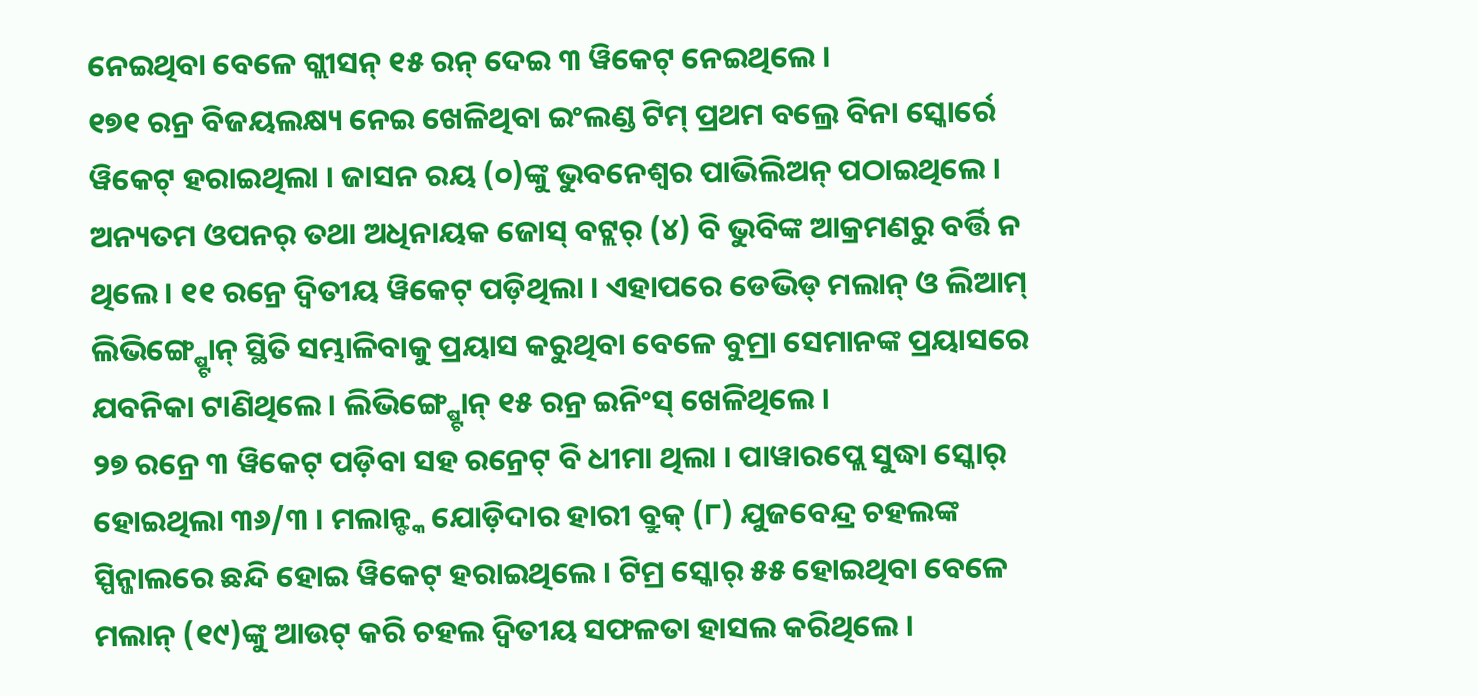ନେଇଥିବା ବେଳେ ଗ୍ଲୀସନ୍ ୧୫ ରନ୍ ଦେଇ ୩ ୱିକେଟ୍ ନେଇଥିଲେ ।
୧୭୧ ରନ୍ର ବିଜୟଲକ୍ଷ୍ୟ ନେଇ ଖେଳିଥିବା ଇଂଲଣ୍ଡ ଟିମ୍ ପ୍ରଥମ ବଲ୍ରେ ବିନା ସ୍କୋର୍ରେ ୱିକେଟ୍ ହରାଇଥିଲା । ଜାସନ ରୟ (୦)ଙ୍କୁ ଭୁବନେଶ୍ୱର ପାଭିଲିଅନ୍ ପଠାଇଥିଲେ । ଅନ୍ୟତମ ଓପନର୍ ତଥା ଅଧିନାୟକ ଜୋସ୍ ବଟ୍ଲର୍ (୪) ବି ଭୁବିଙ୍କ ଆକ୍ରମଣରୁ ବର୍ତ୍ତି ନ ଥିଲେ । ୧୧ ରନ୍ରେ ଦ୍ୱିତୀୟ ୱିକେଟ୍ ପଡ଼ିଥିଲା । ଏହାପରେ ଡେଭିଡ୍ ମଲାନ୍ ଓ ଲିଆମ୍ ଲିଭିଙ୍ଗ୍ଷ୍ଟୋନ୍ ସ୍ଥିତି ସମ୍ଭାଳିବାକୁ ପ୍ରୟାସ କରୁଥିବା ବେଳେ ବୁମ୍ରା ସେମାନଙ୍କ ପ୍ରୟାସରେ ଯବନିକା ଟାଣିଥିଲେ । ଲିଭିଙ୍ଗ୍ଷ୍ଟୋନ୍ ୧୫ ରନ୍ର ଇନିଂସ୍ ଖେଳିଥିଲେ ।
୨୭ ରନ୍ରେ ୩ ୱିକେଟ୍ ପଡ଼ିବା ସହ ରନ୍ରେଟ୍ ବି ଧୀମା ଥିଲା । ପାୱାରପ୍ଲେ ସୁଦ୍ଧା ସ୍କୋର୍ ହୋଇଥିଲା ୩୬/୩ । ମଲାନ୍ଙ୍କ ଯୋଡ଼ିଦାର ହାରୀ ବ୍ରୁକ୍ (୮) ଯୁଜବେନ୍ଦ୍ର ଚହଲଙ୍କ ସ୍ପିନ୍ଜାଲରେ ଛନ୍ଦି ହୋଇ ୱିକେଟ୍ ହରାଇଥିଲେ । ଟିମ୍ର ସ୍କୋର୍ ୫୫ ହୋଇଥିବା ବେଳେ ମଲାନ୍ (୧୯)ଙ୍କୁ ଆଉଟ୍ କରି ଚହଲ ଦ୍ୱିତୀୟ ସଫଳତା ହାସଲ କରିଥିଲେ ।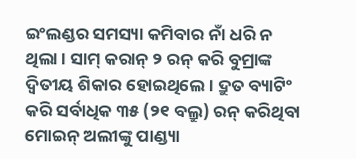ଇଂଲଣ୍ଡର ସମସ୍ୟା କମିବାର ନାଁ ଧରି ନ ଥିଲା । ସାମ୍ କରାନ୍ ୨ ରନ୍ କରି ବୁମ୍ରାଙ୍କ ଦ୍ୱିତୀୟ ଶିକାର ହୋଇଥିଲେ । ଦ୍ରୁତ ବ୍ୟାଟିଂ କରି ସର୍ବାଧିକ ୩୫ (୨୧ ବଲ୍ରୁ) ରନ୍ କରିଥିବା ମୋଇନ୍ ଅଲୀଙ୍କୁ ପାଣ୍ଡ୍ୟା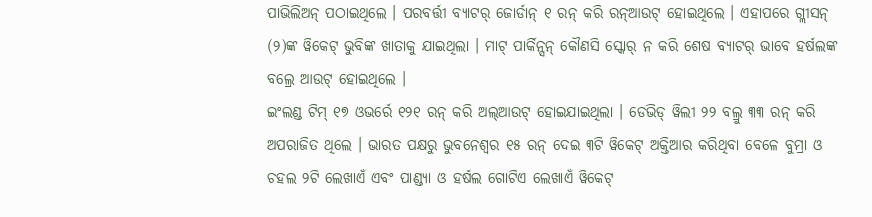ପାଭିଲିଅନ୍ ପଠାଇଥିଲେ । ପରବର୍ତ୍ତୀ ବ୍ୟାଟର୍ ଜୋର୍ଡାନ୍ ୧ ରନ୍ କରି ରନ୍ଆଉଟ୍ ହୋଇଥିଲେ । ଏହାପରେ ଗ୍ଲୀସନ୍ (୨)ଙ୍କ ୱିକେଟ୍ ଭୁବିଙ୍କ ଖାତାକୁ ଯାଇଥିଲା । ମାଟ୍ ପାର୍କିନ୍ସନ୍ କୌଣସି ସ୍କୋର୍ ନ କରି ଶେଷ ବ୍ୟାଟର୍ ଭାବେ ହର୍ଷଲଙ୍କ ବଲ୍ରେ ଆଉଟ୍ ହୋଇଥିଲେ ।
ଇଂଲଣ୍ଡ ଟିମ୍ ୧୭ ଓଭର୍ରେ ୧୨୧ ରନ୍ କରି ଅଲ୍ଆଉଟ୍ ହୋଇଯାଇଥିଲା । ଡେଭିଡ୍ ୱିଲୀ ୨୨ ବଲ୍ରୁ ୩୩ ରନ୍ କରି ଅପରାଜିତ ଥିଲେ । ଭାରତ ପକ୍ଷରୁ ଭୁବନେଶ୍ୱର ୧୫ ରନ୍ ଦେଇ ୩ଟି ୱିକେଟ୍ ଅକ୍ତିଆର କରିଥିବା ବେଳେ ବୁମ୍ରା ଓ ଚହଲ ୨ଟି ଲେଖାଏଁ ଏବଂ ପାଣ୍ଡ୍ୟା ଓ ହର୍ଷଲ ଗୋଟିଏ ଲେଖାଏଁ ୱିକେଟ୍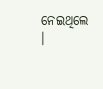ନେଇଥିଲେ ।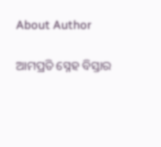About Author

ଆମପ୍ରତି ସ୍ନେହ ବିସ୍ତାର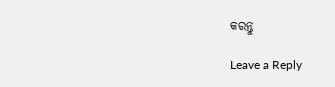କରନ୍ତୁ

Leave a Reply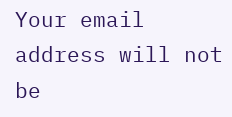Your email address will not be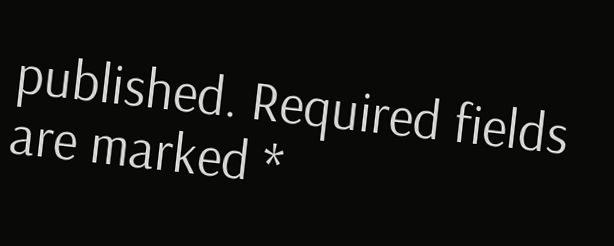published. Required fields are marked *